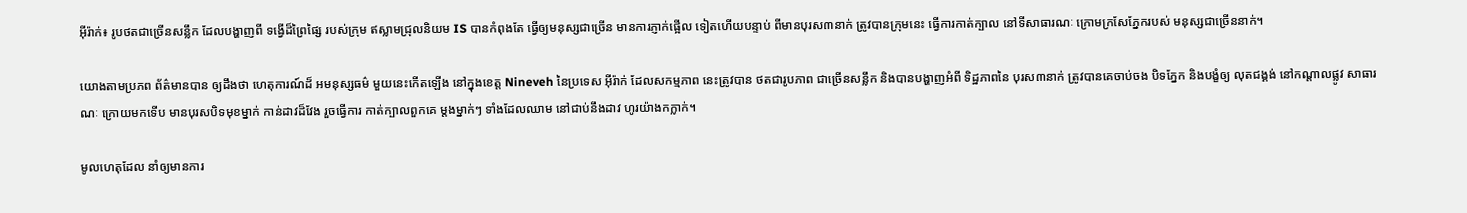អ៊ីរ៉ាក់៖ រូបថតជាច្រើនសន្លឹក ដែលបង្ហាញពី ទង្វើដ៏ព្រៃផ្សៃ របស់ក្រុម ឥស្លាមជ្រុលនិយម IS បានកំពុងតែ ធ្វើឲ្យមនុស្សជាច្រើន មានការភ្ញាក់ផ្អើល ទៀតហើយបន្ទាប់ ពីមានបុរស៣នាក់ ត្រូវបានក្រុមនេះ ធ្វើការកាត់ក្បាល នៅទីសាធារណៈ ក្រោមក្រសែភ្នែករបស់ មនុស្សជាច្រើននាក់។

យោងតាមប្រភព ព័ត៌មានបាន ឲ្យដឹងថា ហេតុការណ៍ដ៏ អមនុស្សធម៌ មួយនេះកើតឡើង នៅក្នុងខេត្ត Nineveh នៃប្រទេស អ៊ីរ៉ាក់ ដែលសកម្មភាព នេះត្រូវបាន ថតជារូបភាព ជាច្រើនសន្លឹក និងបានបង្ហាញអំពី ទិដ្ឋភាពនៃ បុរស៣នាក់ ត្រូវបានគេចាប់ចង បិទភ្នែក និងបង្ខំឲ្យ លុតជង្គង់ នៅកណ្តាលផ្លូវ សាធារណៈ ក្រោយមកទើប មានបុរសបិទមុខម្នាក់ កាន់ដាវដ៏វែង រួចធ្វើការ កាត់ក្បាលពួកគេ ម្តងម្នាក់ៗ ទាំងដែលឈាម នៅជាប់នឹងដាវ ហូរយ៉ាងកក្លាក់។

មូលហេតុដែល នាំឲ្យមានការ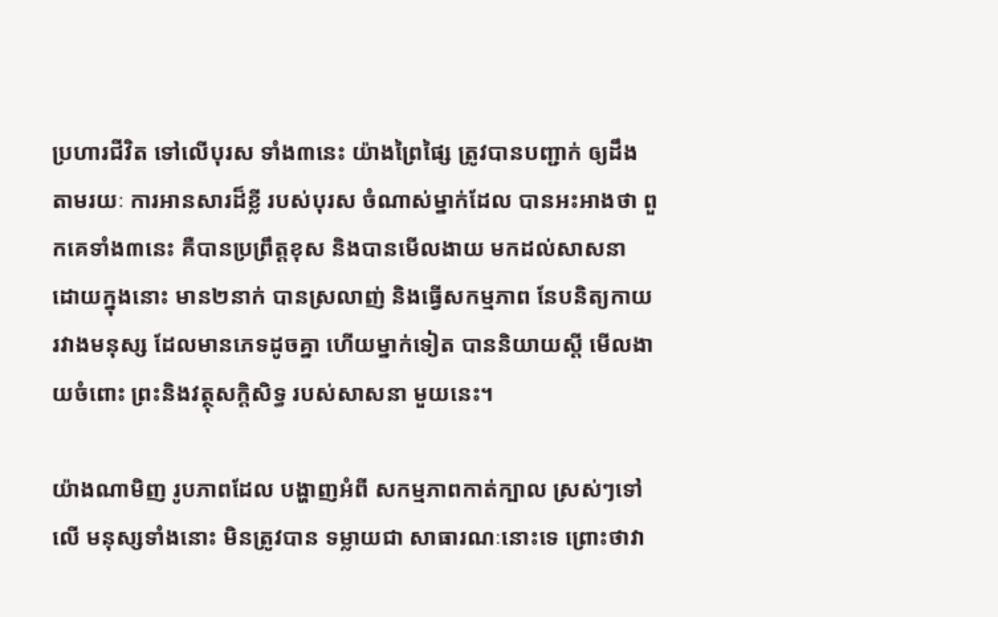ប្រហារជីវិត ទៅលើបុរស ទាំង៣នេះ យ៉ាងព្រៃផ្សៃ ត្រូវបានបញ្ជាក់ ឲ្យដឹងតាមរយៈ ការអានសារដ៏ខ្លី របស់បុរស ចំណាស់ម្នាក់ដែល បានអះអាងថា ពួកគេទាំង៣នេះ គឺបានប្រព្រឹត្តខុស និងបានមើលងាយ មកដល់សាសនា ដោយក្នុងនោះ មាន២នាក់ បានស្រលាញ់ និងធ្វើសកម្មភាព នែបនិត្យកាយ រវាងមនុស្ស ដែលមានភេទដូចគ្នា ហើយម្នាក់ទៀត បាននិយាយស្តី មើលងាយចំពោះ ព្រះនិងវត្ថុសក្តិសិទ្ធ របស់សាសនា មួយនេះ។

យ៉ាងណាមិញ រូបភាពដែល បង្ហាញអំពី សកម្មភាពកាត់ក្បាល ស្រស់ៗទៅលើ មនុស្សទាំងនោះ មិនត្រូវបាន ទម្លាយជា សាធារណៈនោះទេ ព្រោះថាវា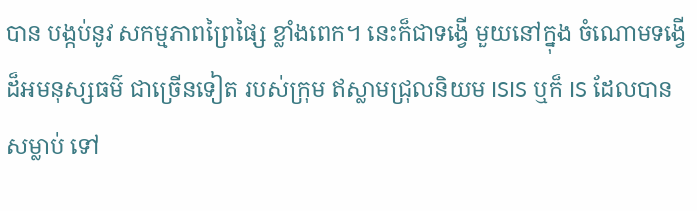បាន បង្កប់នូវ សកម្មភាពព្រៃផ្សៃ ខ្លាំងពេក។ នេះក៏ជាទង្វើ មួយនៅក្នុង ចំណោមទង្វើ ដ៏អមនុស្សធម៌ ជាច្រើនទៀត របស់ក្រុម ឥស្លាមជ្រុលនិយម ISIS ឬក៏ IS ដែលបានសម្លាប់ ទៅ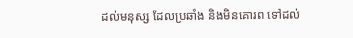ដល់មនុស្ស ដែលប្រឆាំង និងមិនគោរព ទៅដល់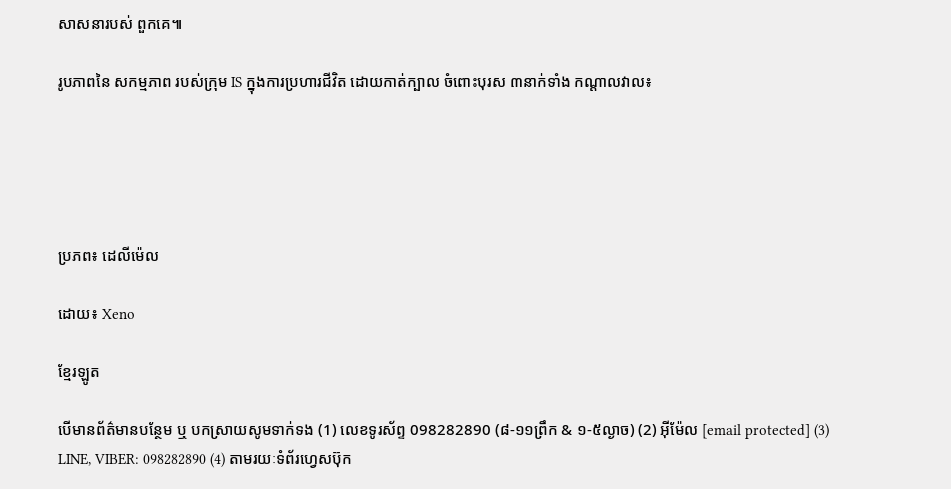សាសនារបស់ ពួកគេ៕

រូបភាពនៃ សកម្មភាព របស់ក្រុម IS ក្នុងការប្រហារជីវិត ដោយកាត់ក្បាល ចំពោះបុរស ៣នាក់ទាំង កណ្តាលវាល៖





ប្រភព៖ ដេលីម៉េល

ដោយ៖ Xeno

ខ្មែរឡូត

បើមានព័ត៌មានបន្ថែម ឬ បកស្រាយសូមទាក់ទង (1) លេខទូរស័ព្ទ 098282890 (៨-១១ព្រឹក & ១-៥ល្ងាច) (2) អ៊ីម៉ែល [email protected] (3) LINE, VIBER: 098282890 (4) តាមរយៈទំព័រហ្វេសប៊ុក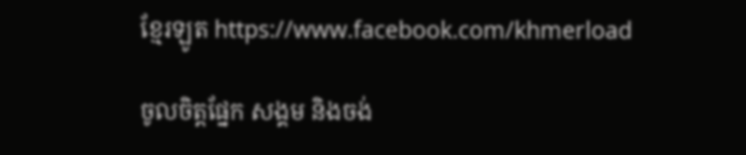ខ្មែរឡូត https://www.facebook.com/khmerload

ចូលចិត្តផ្នែក សង្គម និងចង់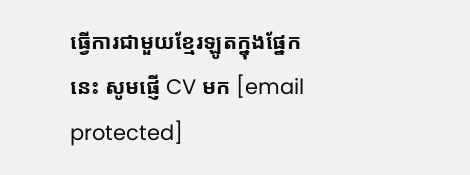ធ្វើការជាមួយខ្មែរឡូតក្នុងផ្នែកនេះ សូមផ្ញើ CV មក [email protected]